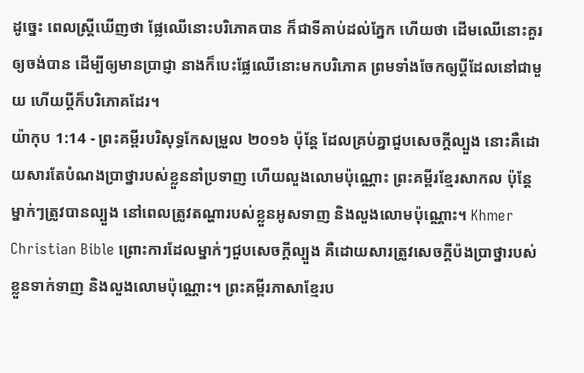ដូច្នេះ ពេលស្ត្រីឃើញថា ផ្លែឈើនោះបរិភោគបាន ក៏ជាទីគាប់ដល់ភ្នែក ហើយថា ដើមឈើនោះគួរឲ្យចង់បាន ដើម្បីឲ្យមានប្រាជ្ញា នាងក៏បេះផ្លែឈើនោះមកបរិភោគ ព្រមទាំងចែកឲ្យប្តីដែលនៅជាមួយ ហើយប្តីក៏បរិភោគដែរ។
យ៉ាកុប 1:14 - ព្រះគម្ពីរបរិសុទ្ធកែសម្រួល ២០១៦ ប៉ុន្ដែ ដែលគ្រប់គ្នាជួបសេចក្ដីល្បួង នោះគឺដោយសារតែបំណងប្រាថ្នារបស់ខ្លួននាំប្រទាញ ហើយលួងលោមប៉ុណ្ណោះ ព្រះគម្ពីរខ្មែរសាកល ប៉ុន្តែម្នាក់ៗត្រូវបានល្បួង នៅពេលត្រូវតណ្ហារបស់ខ្លួនអូសទាញ និងលួងលោមប៉ុណ្ណោះ។ Khmer Christian Bible ព្រោះការដែលម្នាក់ៗជួបសេចក្ដីល្បួង គឺដោយសារត្រូវសេចក្ដីប៉ងប្រាថ្នារបស់ខ្លួនទាក់ទាញ និងលួងលោមប៉ុណ្ណោះ។ ព្រះគម្ពីរភាសាខ្មែរប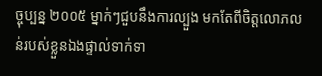ច្ចុប្បន្ន ២០០៥ ម្នាក់ៗជួបនឹងការល្បួង មកតែពីចិត្តលោភលន់របស់ខ្លួនឯងផ្ទាល់ទាក់ទា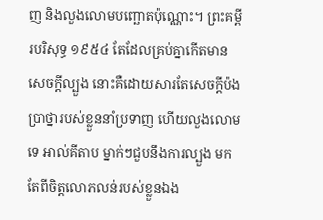ញ និងលួងលោមបញ្ឆោតប៉ុណ្ណោះ។ ព្រះគម្ពីរបរិសុទ្ធ ១៩៥៤ តែដែលគ្រប់គ្នាកើតមានសេចក្ដីល្បួង នោះគឺដោយសារតែសេចក្ដីប៉ងប្រាថ្នារបស់ខ្លួននាំប្រទាញ ហើយលួងលោមទេ អាល់គីតាប ម្នាក់ៗជួបនឹងការល្បួង មកតែពីចិត្ដលោភលន់របស់ខ្លួនឯង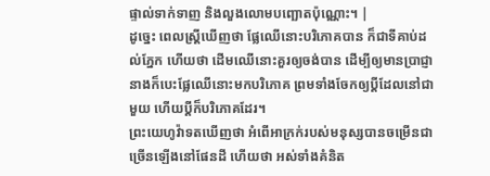ផ្ទាល់ទាក់ទាញ និងលួងលោមបញ្ឆោតប៉ុណ្ណោះ។ |
ដូច្នេះ ពេលស្ត្រីឃើញថា ផ្លែឈើនោះបរិភោគបាន ក៏ជាទីគាប់ដល់ភ្នែក ហើយថា ដើមឈើនោះគួរឲ្យចង់បាន ដើម្បីឲ្យមានប្រាជ្ញា នាងក៏បេះផ្លែឈើនោះមកបរិភោគ ព្រមទាំងចែកឲ្យប្តីដែលនៅជាមួយ ហើយប្តីក៏បរិភោគដែរ។
ព្រះយេហូវ៉ាទតឃើញថា អំពើអាក្រក់របស់មនុស្សបានចម្រើនជាច្រើនឡើងនៅផែនដី ហើយថា អស់ទាំងគំនិត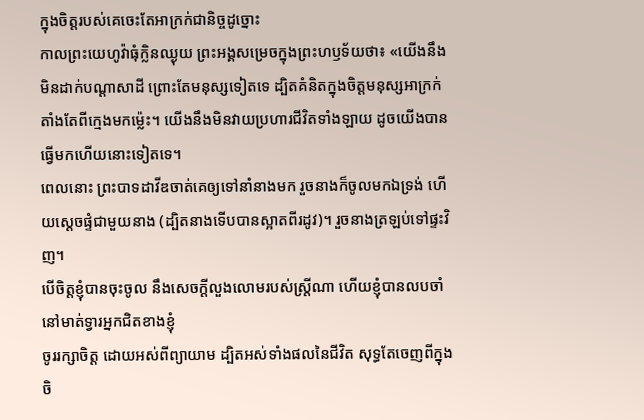ក្នុងចិត្តរបស់គេចេះតែអាក្រក់ជានិច្ចដូច្នោះ
កាលព្រះយេហូវ៉ាធុំក្លិនឈ្ងុយ ព្រះអង្គសម្រេចក្នុងព្រះហឫទ័យថា៖ «យើងនឹងមិនដាក់បណ្ដាសាដី ព្រោះតែមនុស្សទៀតទេ ដ្បិតគំនិតក្នុងចិត្តមនុស្សអាក្រក់តាំងតែពីក្មេងមកម៉្លេះ។ យើងនឹងមិនវាយប្រហារជីវិតទាំងឡាយ ដូចយើងបានធ្វើមកហើយនោះទៀតទេ។
ពេលនោះ ព្រះបាទដាវីឌចាត់គេឲ្យទៅនាំនាងមក រួចនាងក៏ចូលមកឯទ្រង់ ហើយស្ដេចផ្ទំជាមួយនាង (ដ្បិតនាងទើបបានស្អាតពីរដូវ)។ រួចនាងត្រឡប់ទៅផ្ទះវិញ។
បើចិត្តខ្ញុំបានចុះចូល នឹងសេចក្ដីលួងលោមរបស់ស្ត្រីណា ហើយខ្ញុំបានលបចាំនៅមាត់ទ្វារអ្នកជិតខាងខ្ញុំ
ចូររក្សាចិត្ត ដោយអស់ពីព្យាយាម ដ្បិតអស់ទាំងផលនៃជីវិត សុទ្ធតែចេញពីក្នុងចិ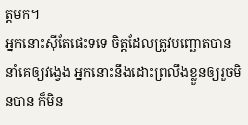ត្តមក។
អ្នកនោះស៊ីតែផេះទទេ ចិត្តដែលត្រូវបញ្ឆោតបាននាំគេឲ្យវង្វេង អ្នកនោះនឹងដោះព្រលឹងខ្លួនឲ្យរួចមិនបាន ក៏មិន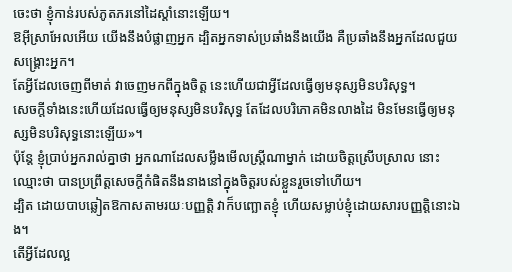ចេះថា ខ្ញុំកាន់របស់ភូតភរនៅដៃស្តាំនោះឡើយ។
ឱអ៊ីស្រាអែលអើយ យើងនឹងបំផ្លាញអ្នក ដ្បិតអ្នកទាស់ប្រឆាំងនឹងយើង គឺប្រឆាំងនឹងអ្នកដែលជួយសង្គ្រោះអ្នក។
តែអ្វីដែលចេញពីមាត់ វាចេញមកពីក្នុងចិត្ត នេះហើយជាអ្វីដែលធ្វើឲ្យមនុស្សមិនបរិសុទ្ធ។
សេចក្តីទាំងនេះហើយដែលធ្វើឲ្យមនុស្សមិនបរិសុទ្ធ តែដែលបរិភោគមិនលាងដៃ មិនមែនធ្វើឲ្យមនុស្សមិនបរិសុទ្ធនោះឡើយ»។
ប៉ុន្តែ ខ្ញុំប្រាប់អ្នករាល់គ្នាថា អ្នកណាដែលសម្លឹងមើលស្ត្រីណាម្នាក់ ដោយចិត្តស្រើបស្រាល នោះឈ្មោះថា បានប្រព្រឹត្តសេចក្តីកំផិតនឹងនាងនៅក្នុងចិត្តរបស់ខ្លួនរួចទៅហើយ។
ដ្បិត ដោយបាបឆ្លៀតឱកាសតាមរយៈបញ្ញត្តិ វាក៏បញ្ឆោតខ្ញុំ ហើយសម្លាប់ខ្ញុំដោយសារបញ្ញត្តិនោះឯង។
តើអ្វីដែលល្អ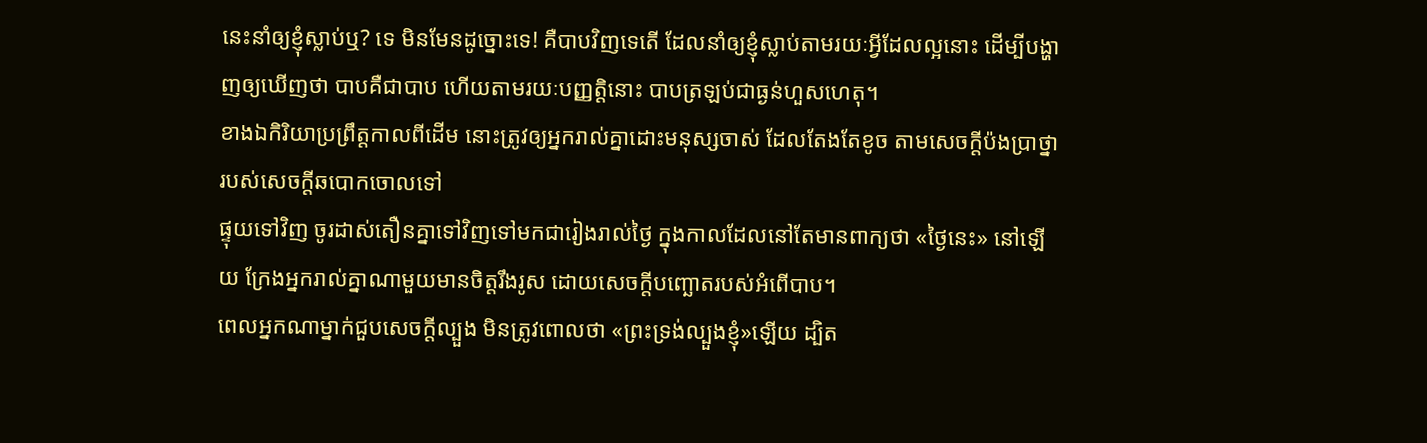នេះនាំឲ្យខ្ញុំស្លាប់ឬ? ទេ មិនមែនដូច្នោះទេ! គឺបាបវិញទេតើ ដែលនាំឲ្យខ្ញុំស្លាប់តាមរយៈអ្វីដែលល្អនោះ ដើម្បីបង្ហាញឲ្យឃើញថា បាបគឺជាបាប ហើយតាមរយៈបញ្ញត្តិនោះ បាបត្រឡប់ជាធ្ងន់ហួសហេតុ។
ខាងឯកិរិយាប្រព្រឹត្តកាលពីដើម នោះត្រូវឲ្យអ្នករាល់គ្នាដោះមនុស្សចាស់ ដែលតែងតែខូច តាមសេចក្តីប៉ងប្រាថ្នារបស់សេចក្តីឆបោកចោលទៅ
ផ្ទុយទៅវិញ ចូរដាស់តឿនគ្នាទៅវិញទៅមកជារៀងរាល់ថ្ងៃ ក្នុងកាលដែលនៅតែមានពាក្យថា «ថ្ងៃនេះ» នៅឡើយ ក្រែងអ្នករាល់គ្នាណាមួយមានចិត្តរឹងរូស ដោយសេចក្តីបញ្ឆោតរបស់អំពើបាប។
ពេលអ្នកណាម្នាក់ជួបសេចក្ដីល្បួង មិនត្រូវពោលថា «ព្រះទ្រង់ល្បួងខ្ញុំ»ឡើយ ដ្បិត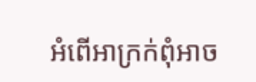អំពើអាក្រក់ពុំអាច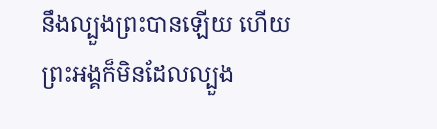នឹងល្បួងព្រះបានឡើយ ហើយព្រះអង្គក៏មិនដែលល្បួង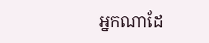អ្នកណាដែ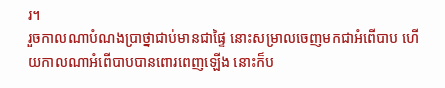រ។
រួចកាលណាបំណងប្រាថ្នាជាប់មានជាផ្ទៃ នោះសម្រាលចេញមកជាអំពើបាប ហើយកាលណាអំពើបាបបានពោរពេញឡើង នោះក៏ប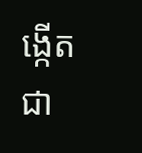ង្កើតជា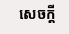សេចក្តី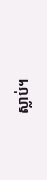ស្លាប់។